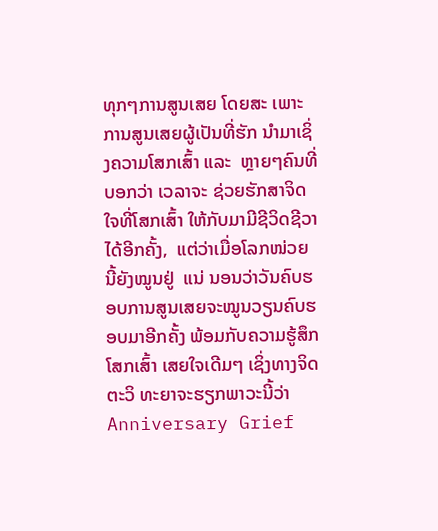ທຸກໆການສູນເສຍ ໂດຍສະ ເພາະການສູນເສຍຜູ້ເປັນທີ່ຮັກ ນໍາມາເຊິ່ງຄວາມໂສກເສົ້າ ແລະ  ຫຼາຍໆຄົນທີ່ບອກວ່າ ເວລາຈະ ຊ່ວຍຮັກສາຈິດໃຈທີ່ໂສກເສົ້າ ໃຫ້ກັບມາມີຊີວິດຊີວາໄດ້ອີກຄັ້ງ,  ແຕ່ວ່າເມື່ອໂລກໜ່ວຍນີ້ຍັງໝູນຢູ່  ແນ່ ນອນວ່າວັນຄົບຮອບການສູນເສຍຈະໝູນວຽນຄົບຮອບມາອີກຄັ້ງ ພ້ອມກັບຄວາມຮູ້ສຶກໂສກເສົ້າ ເສຍໃຈເດີມໆ ເຊິ່ງທາງຈິດຕະວິ ທະຍາຈະຮຽກພາວະນີ້ວ່າ Anniversary Grief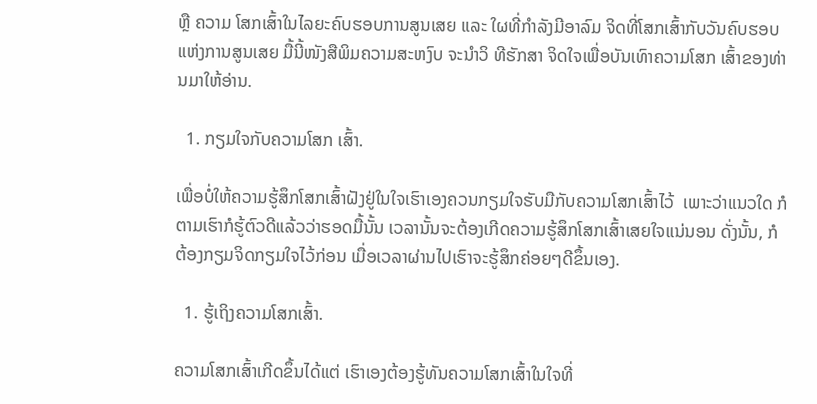ຫຼື ຄວາມ ໂສກເສົ້າໃນໄລຍະຄົບຮອບການສູນເສຍ ແລະ ໃຜທີ່ກໍາລັງມີອາລົມ ຈິດທີ່ໂສກເສົ້າກັບວັນຄົບຮອບ ແຫ່ງການສູນເສຍ ມື້ນີ້ໜັງສືພິມຄວາມສະຫງົບ ຈະນຳວິ ທີຮັກສາ ຈິດໃຈເພື່ອບັນເທົາຄວາມໂສກ ເສົ້າຂອງທ່ານມາໃຫ້ອ່ານ.

  1. ກຽມໃຈກັບຄວາມໂສກ ເສົ້າ.

ເພື່ອບໍ່ໃຫ້ຄວາມຮູ້ສຶກໂສກເສົ້າຝັງຢູ່ໃນໃຈເຮົາເອງຄວນກຽມໃຈຮັບມືກັບຄວາມໂສກເສົ້າໄວ້  ເພາະວ່າແນວໃດ ກໍຕາມເຮົາກໍຮູ້ຕົວດີແລ້ວວ່າຮອດມື້ນັ້ນ ເວລານັ້ນຈະຕ້ອງເກີດຄວາມຮູ້ສຶກໂສກເສົ້າເສຍໃຈແນ່ນອນ ດັ່ງນັ້ນ, ກໍຕ້ອງກຽມຈິດກຽມໃຈໄວ້ກ່ອນ ເມື່ອເວລາຜ່ານໄປເຮົາຈະຮູ້ສຶກຄ່ອຍໆດີຂຶ້ນເອງ.

  1. ຮູ້ເຖິງຄວາມໂສກເສົ້າ.

ຄວາມໂສກເສົ້າເກີດຂຶ້ນໄດ້ແຕ່ ເຮົາເອງຕ້ອງຮູ້ທັນຄວາມໂສກເສົ້າໃນໃຈທີ່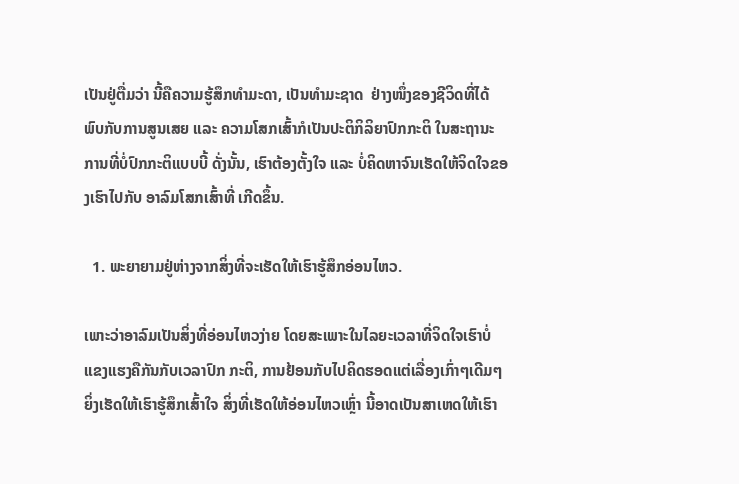ເປັນຢູ່ຕື່ມວ່າ ນີ້ຄືຄວາມຮູ້ສຶກທໍາມະດາ, ເປັນທໍາມະຊາດ  ຢ່າງໜຶ່ງຂອງຊີວິດທີ່ໄດ້ພົບກັບການສູນເສຍ ແລະ ຄວາມໂສກເສົ້າກໍເປັນປະຕິກິລິຍາປົກກະຕິ ໃນສະຖານະການທີ່ບໍ່ປົກກະຕິແບບບີ້ ດັ່ງນັ້ນ, ເຮົາຕ້ອງຕັ້ງໃຈ ແລະ ບໍ່ຄິດຫາຈົນເຮັດໃຫ້ຈິດໃຈຂອງເຮົາໄປກັບ ອາລົມໂສກເສົ້າທີ່ ເກີດຂຶ້ນ.

  1. ພະຍາຍາມຢູ່ຫ່າງຈາກສິ່ງທີ່ຈະເຮັດໃຫ້ເຮົາຮູ້ສຶກອ່ອນໄຫວ.

ເພາະວ່າອາລົມເປັນສິ່ງທີ່ອ່ອນໄຫວງ່າຍ ໂດຍສະເພາະໃນໄລຍະເວລາທີ່ຈິດໃຈເຮົາບໍ່ແຂງແຮງຄືກັນກັບເວລາປົກ ກະຕິ, ການຢ້ອນກັບໄປຄິດຮອດແຕ່ເລື່ອງເກົ່າໆເດີມໆ ຍິ່ງເຮັດໃຫ້ເຮົາຮູ້ສຶກເສົ້າໃຈ ສິ່ງທີ່ເຮັດໃຫ້ອ່ອນໄຫວເຫຼົ່າ ນີ້ອາດເປັນສາເຫດໃຫ້ເຮົາ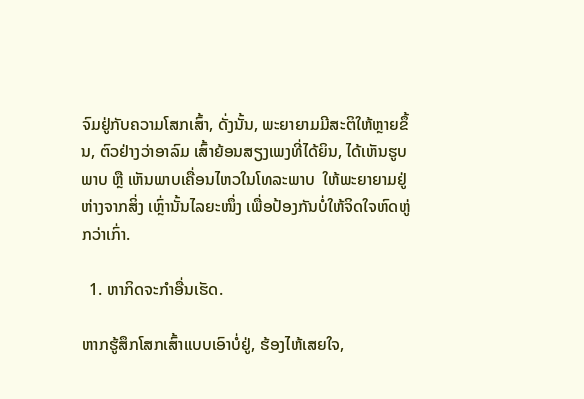ຈົມຢູ່ກັບຄວາມໂສກເສົ້າ, ດັ່ງນັ້ນ, ພະຍາຍາມມີສະຕິໃຫ້ຫຼາຍຂຶ້ນ, ຕົວຢ່າງວ່າອາລົມ ເສົ້າຍ້ອນສຽງເພງທີ່ໄດ້ຍິນ, ໄດ້ເຫັນຮູບພາບ ຫຼື ເຫັນພາບເຄື່ອນໄຫວໃນໂທລະພາບ  ໃຫ້ພະຍາຍາມຢູ່ຫ່າງຈາກສິ່ງ ເຫຼົ່ານັ້ນໄລຍະໜຶ່ງ ເພື່ອປ້ອງກັນບໍ່ໃຫ້ຈິດໃຈຫົດຫູ່ກວ່າເກົ່າ.

  1. ຫາກິດຈະກໍາອື່ນເຮັດ.

ຫາກຮູ້ສຶກໂສກເສົ້າແບບເອົາບໍ່ຢູ່, ຮ້ອງໄຫ້ເສຍໃຈ,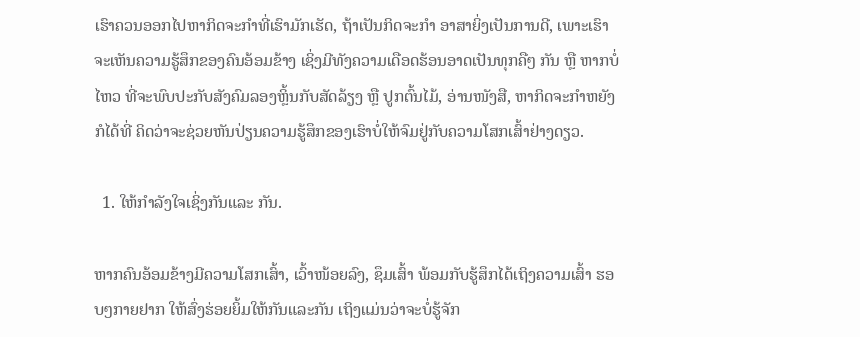ເຮົາຄວນອອກໄປຫາກິດຈະກໍາທີ່ເຮົາມັກເຮັດ, ຖ້າເປັນກິດຈະກໍາ ອາສາຍິ່ງເປັນການດີ, ເພາະເຮົາຈະເຫັນຄວາມຮູ້ສຶກຂອງຄົນອ້ອມຂ້າງ ເຊິ່ງມີທັງຄວາມເດືອດຮ້ອນອາດເປັນທຸກຄືໆ ກັນ ຫຼື ຫາກບໍ່ໄຫວ ທີ່ຈະພົບປະກັບສັງຄົມລອງຫຼິ້ນກັບສັດລ້ຽງ ຫຼື ປູກຕົ້ນໄມ້, ອ່ານໜັງສື, ຫາກິດຈະກໍາຫຍັງກໍໄດ້ທີ່ ຄິດວ່າຈະຊ່ວຍຫັນປ່ຽນຄວາມຮູ້ສຶກຂອງເຮົາບໍ່ໃຫ້ຈົມຢູ່ກັບຄວາມໂສກເສົ້າຢ່າງດຽວ.

  1. ໃຫ້ກໍາລັງໃຈເຊິ່ງກັນແລະ ກັນ.

ຫາກຄົນອ້ອມຂ້າງມີຄວາມໂສກເສົ້າ, ເວົ້າໜ້ອຍລົງ, ຊຶມເສົ້າ ພ້ອມກັບຮູ້ສຶກໄດ້ເຖິງຄວາມເສົ້າ ຮອບໆກາຍຢາກ ໃຫ້ສົ່ງຮ່ອຍຍິ້ມໃຫ້ກັນແລະກັນ ເຖິງແມ່ນວ່າຈະບໍ່ຮູ້ຈັກ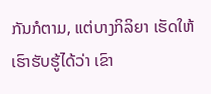ກັນກໍຕາມ, ແຕ່ບາງກິລິຍາ ເຮັດໃຫ້ເຮົາຮັບຮູ້ໄດ້ວ່າ ເຂົາ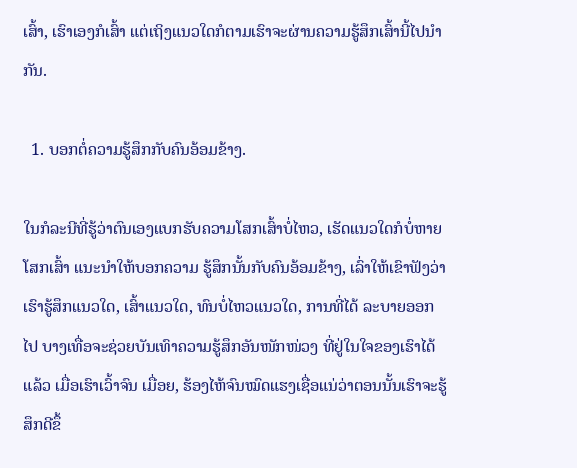ເສົ້າ, ເຮົາເອງກໍເສົ້າ ແຕ່ເຖິງແນວໃດກໍຕາມເຮົາຈະຜ່ານຄວາມຮູ້ສຶກເສົ້ານີ້ໄປນໍາກັນ.

  1. ບອກຕໍ່ຄວາມຮູ້ສຶກກັບຄົນອ້ອມຂ້າງ.

ໃນກໍລະນີທີ່ຮູ້ວ່າຕົນເອງແບກຮັບຄວາມໂສກເສົ້າບໍ່ໄຫວ, ເຮັດແນວໃດກໍບໍ່ຫາຍໂສກເສົ້າ ແນະນໍາໃຫ້ບອກຄວາມ ຮູ້ສຶກນັ້ນກັບຄົນອ້ອມຂ້າງ, ເລົ່າໃຫ້ເຂົາຟັງວ່າ ເຮົາຮູ້ສຶກແນວໃດ, ເສົ້າແນວໃດ, ທົນບໍ່ໄຫວແນວໃດ, ການທີ່ໄດ້ ລະບາຍອອກໄປ ບາງເທື່ອຈະຊ່ວຍບັນເທົາຄວາມຮູ້ສຶກອັນໜັກໜ່ວງ ທີ່ຢູ່ໃນໃຈຂອງເຮົາໄດ້ແລ້ວ ເມື່ອເຮົາເວົ້າຈົນ ເມື່ອຍ, ຮ້ອງໄຫ້ຈົນໝົດແຮງເຊື່ອແນ່ວ່າຕອນນັ້ນເຮົາຈະຮູ້ສຶກດີຂຶ້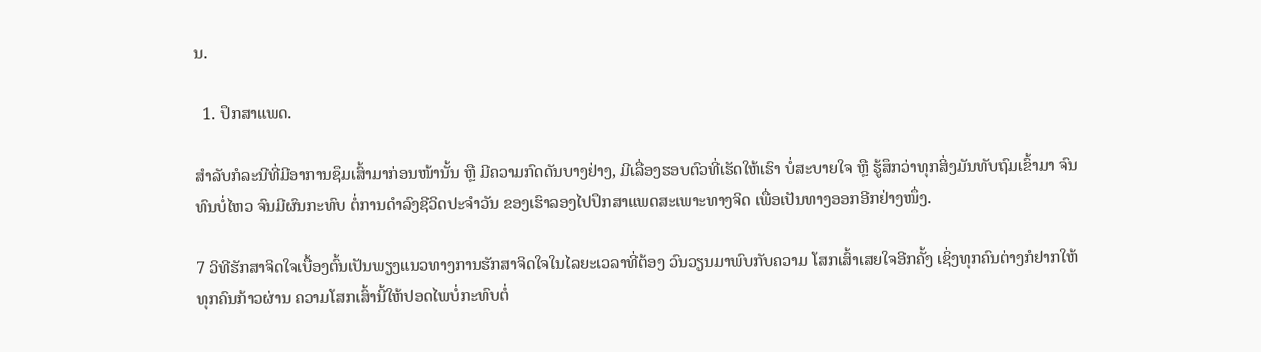ນ.

  1. ປຶກສາແພດ.

ສໍາລັບກໍລະນີທີ່ມີອາການຊຶມເສົ້າມາກ່ອນໜ້ານັ້ນ ຫຼື ມີຄວາມກົດດັນບາງຢ່າງ, ມີເລື່ອງຮອບຕົວທີ່ເຮັດໃຫ້ເຮົາ ບໍ່ສະບາຍໃຈ ຫຼື ຮູ້ສຶກວ່າທຸກສິ່ງມັນທັບຖົມເຂົ້າມາ ຈົນທົນບໍ່ໄຫວ ຈົນມີຜົນກະທົບ ຕໍ່ການດໍາລົງຊີວິດປະຈໍາວັນ ຂອງເຮົາລອງໄປປຶກສາແພດສະເພາະທາງຈິດ ເພື່ອເປັນທາງອອກອີກຢ່າງໜຶ່ງ.

7 ວິທີຮັກສາຈິດໃຈເບື້ອງຕົ້ນເປັນພຽງແນວທາງການຮັກສາຈິດໃຈໃນໄລຍະເວລາທີ່ຕ້ອງ ວົນວຽນມາພົບກັບຄວາມ ໂສກເສົ້າເສຍໃຈອີກຄັ້ງ ເຊິ່ງທຸກຄົນຕ່າງກໍຢາກໃຫ້ທຸກຄົນກ້າວຜ່ານ ຄວາມໂສກເສົ້ານີ້ໃຫ້ປອດໄພບໍ່ກະທົບຕໍ່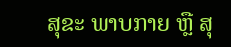ສຸຂະ ພາບກາຍ ຫຼື ສຸ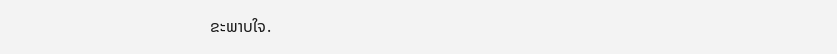ຂະພາບໃຈ.